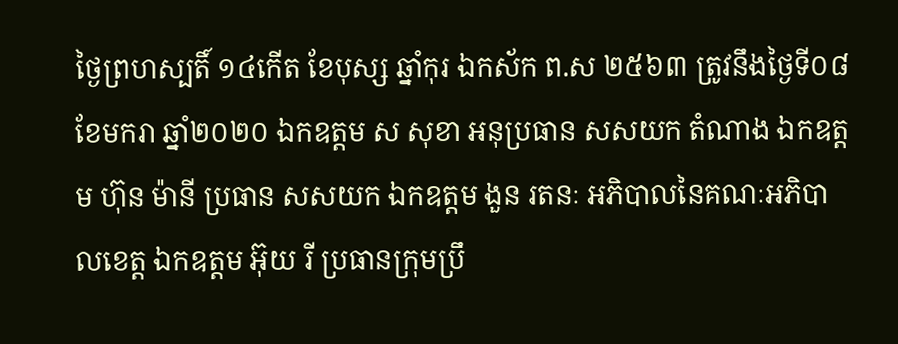ថ្ងៃព្រហស្បតិ៍ ១៤កើត ខែបុស្ស ឆ្នាំកុរ ឯកស័ក ព.ស ២៥៦៣ ត្រូវនឹងថ្ងៃទី០៨ ខែមករា ឆ្នាំ២០២០ ឯកឧត្តម ស សុខា អនុប្រធាន សសយក តំណាង ឯកឧត្តម ហ៊ុន ម៉ានី ប្រធាន សសយក ឯកឧត្តម ងួន រតនៈ អភិបាលនៃគណៈអភិបាលខេត្ត ឯកឧត្តម អ៊ុយ រី ប្រធានក្រុមប្រឹ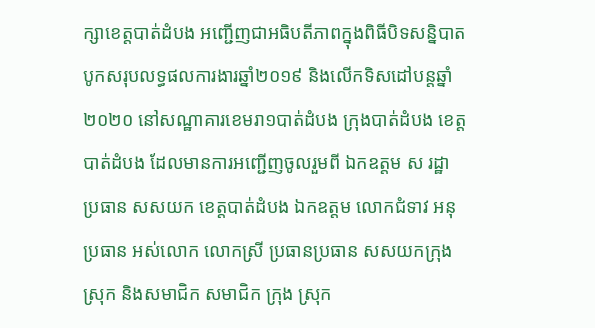ក្សាខេត្តបាត់ដំបង អញ្ជើញជាអធិបតីភាពក្នុងពិធីបិទសន្និបាតបូកសរុបលទ្ធផលការងារឆ្នាំ២០១៩ និងលើកទិសដៅបន្តឆ្នាំ២០២០ នៅសណ្ឋាគារខេមរា១បាត់ដំបង ក្រុងបាត់ដំបង ខេត្តបាត់ដំបង ដែលមានការអញ្ជើញចូលរួមពី ឯកឧត្តម ស រដ្ឋា ប្រធាន សសយក ខេត្តបាត់ដំបង ឯកឧត្តម លោកជំទាវ អនុប្រធាន អស់លោក លោកស្រី ប្រធានប្រធាន សសយកក្រុង ស្រុក និងសមាជិក សមាជិក ក្រុង ស្រុក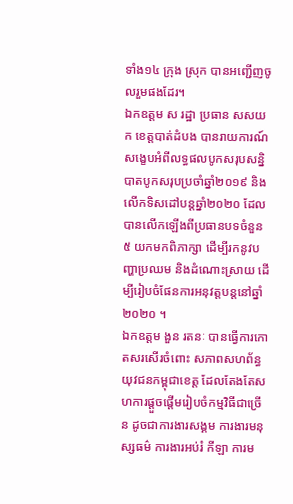ទាំង១៤ ក្រុង ស្រុក បានអញ្ជើញចូលរួមផងដែរ។
ឯកឧត្តម ស រដ្ឋា ប្រធាន សសយក ខេត្តបាត់ដំបង បានរាយការណ៍សង្ខេបអំពីលទ្ធផលបូកសរុបសន្និបាតបូកសរុបប្រចាំឆ្នាំ២០១៩ និងលើកទិសដៅបន្តឆ្នាំ២០២០ ដែលបានលើកឡើងពីប្រធានបទចំនួន ៥ យកមកពិភាក្សា ដើម្បីរកនូវបញ្ហាប្រឈម និងដំណោះស្រាយ ដើម្បីរៀបចំផែនការអនុវត្តបន្តនៅឆ្នាំ២០២០ ។
ឯកឧត្តម ងួន រតនៈ បានធ្វើការកោតសរសើរចំពោះ សភាពសហព័ន្ធយុវជនកម្ពុជាខេត្ត ដែលតែងតែសហការផ្តួចផ្តើមរៀបចំកម្មវិធីជាច្រើន ដូចជាការងារសង្គម ការងារមនុស្សធម៌ ការងារអប់រំ កីឡា ការម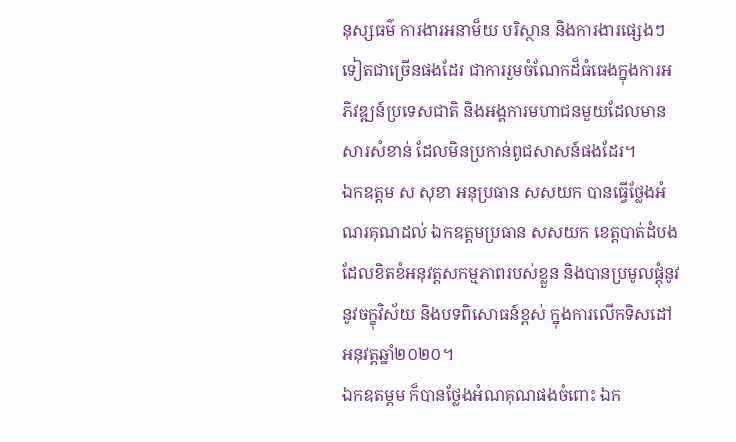នុស្សធម៌ ការងារអនាម៏យ បរិស្ថាន និងការងារផ្សេងៗទៀតជាច្រើនផងដែរ ជាការរួមចំណែកដ៏ធំធេងក្នុងការអភិវឌ្ឍន៍ប្រទេសជាតិ និងអង្គការមហាជនមួយដែលមានសារសំខាន់ ដែលមិនប្រកាន់ពូជសាសន៍ផងដែរ។
ឯកឧត្តម ស សុខា អនុប្រធាន សសយក បានធ្វើថ្លែងអំណរគុណដល់ ឯកឧត្តមប្រធាន សសយក ខេត្តបាត់ដំបង ដែលខិតខំអនុវត្តសកម្មភាពរបស់ខ្លួន និងបានប្រមូលផ្តុំនូវនូវចក្ខុវិស័យ និងបទពិសោធន៍ខ្ពស់ ក្នុងការលើកទិសដៅអនុវត្តឆ្នាំ២០២០។
ឯកឧតម្តម ក៏បានថ្លែងអំណគុណផងចំពោះ ឯក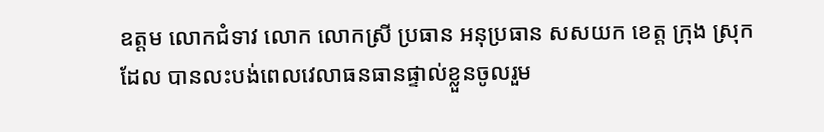ឧត្តម លោកជំទាវ លោក លោកស្រី ប្រធាន អនុប្រធាន សសយក ខេត្ត ក្រុង ស្រុក ដែល បានលះបង់ពេលវេលាធនធានផ្ទាល់ខ្លួនចូលរួម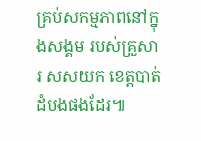គ្រប់សកម្មភាពនៅក្នុងសង្គម របស់គ្រួសារ សសយក ខេត្តបាត់ដំបងផងដែរ៕